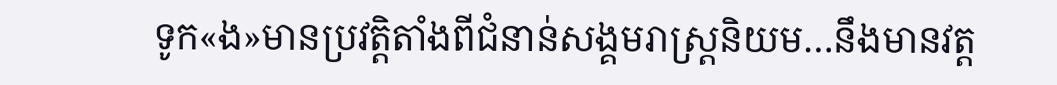ទូក«ង»មានប្រវត្តិតាំងពីជំនាន់សង្គមរាស្រ្តនិយម…នឹងមានវត្ត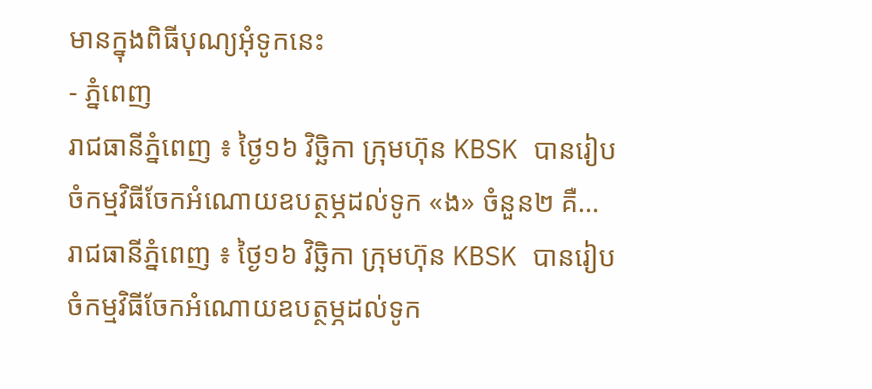មានក្នុងពិធីបុណ្យអុំទូកនេះ
- ភ្នំពេញ
រាជធានីភ្នំពេញ ៖ ថ្ងៃ១៦ វិច្ឆិកា ក្រុមហ៊ុន KBSK បានរៀបចំកម្មវិធីចែកអំណោយឧបត្ថម្ភដល់ទូក «ង» ចំនួន២ គឺ…
រាជធានីភ្នំពេញ ៖ ថ្ងៃ១៦ វិច្ឆិកា ក្រុមហ៊ុន KBSK បានរៀបចំកម្មវិធីចែកអំណោយឧបត្ថម្ភដល់ទូក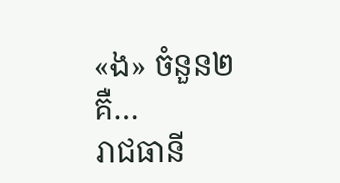«ង» ចំនួន២ គឺ…
រាជធានី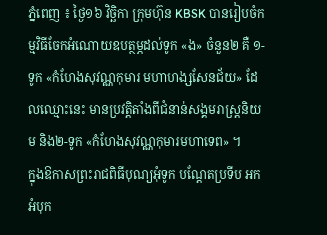ភ្នំពេញ ៖ ថ្ងៃ១៦ វិច្ឆិកា ក្រុមហ៊ុន KBSK បានរៀបចំកម្មវិធីចែកអំណោយឧបត្ថម្ភដល់ទូក «ង» ចំនួន២ គឺ ១-ទូក «កំហែងសុវណ្ណកុមារ មហាហង្សសែនជ័យ» ដែលឈ្មោះនេះ មានប្រវត្តិតាំងពីជំនាន់សង្គមរាស្ត្រនិយម និង២-ទូក «កំហែងសុវណ្ណកុមារមហាទេព» ។
ក្នុងឱកាសព្រះរាជពិធីបុណ្យអុំទូក បណ្តែតប្រទីប អកអំបុក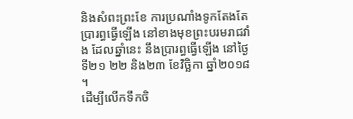និងសំពះព្រះខែ ការប្រណាំងទូកតែងតែប្រារព្ធធ្វើឡើង នៅខាងមុខព្រះបរមរាជវាំង ដែលឆ្នាំនេះ នឹងប្រារព្ធធ្វើឡើង នៅថ្ងៃទី២១ ២២ និង២៣ ខែវិច្ឆិកា ឆ្នាំ២០១៨ ។
ដើម្បីលើកទឹកចិ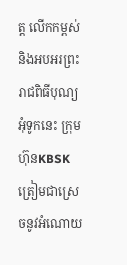ត្ត លើកកម្ពស់ និងអបអរព្រះរាជពិធីបុណ្យអុំទូកនេះ ក្រុមហ៊ុនKBSK ត្រៀមជាស្រេចនូវអំណោយ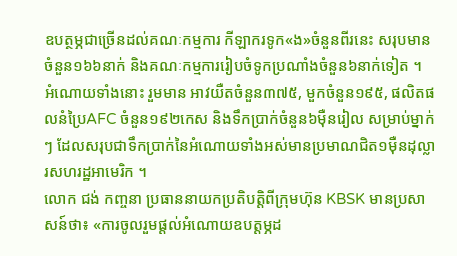ឧបត្ថម្ភជាច្រើនដល់គណៈកម្មការ កីឡាករទូក«ង»ចំនួនពីរនេះ សរុបមាន ចំនួន១៦៦នាក់ និងគណៈកម្មការរៀបចំទូកប្រណាំងចំនួន៦នាក់ទៀត ។
អំណោយទាំងនោះ រួមមាន អាវយឺតចំនួន៣៧៥, មួកចំនួន១៩៥, ផលិតផលនំប្រៃAFC ចំនួន១៩២កេស និងទឹកប្រាក់ចំនួន៦ម៉ឺនរៀល សម្រាប់ម្នាក់ៗ ដែលសរុបជាទឹកប្រាក់នៃអំណោយទាំងអស់មានប្រមាណជិត១ម៉ឺនដុល្លារសហរដ្ឋអាមេរិក ។
លោក ជង់ កញ្ចនា ប្រធាននាយកប្រតិបត្តិពីក្រុមហ៊ុន KBSK មានប្រសាសន៍ថា៖ «ការចូលរួមផ្តល់អំណោយឧបត្តម្ភដ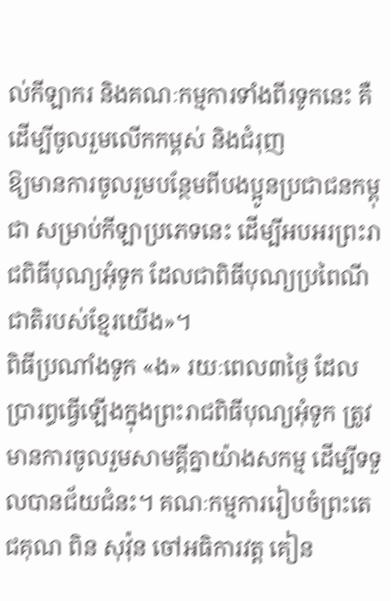ល់កីឡាករ និងគណៈកម្មការទាំងពីរទូកនេះ គឺដើម្បីចូលរួមលើកកម្ពស់ និងជំរុញ
ឱ្យមានការចូលរួមបន្ថែមពីបងប្អូនប្រជាជនកម្ពុជា សម្រាប់កីឡាប្រភេទនេះ ដើម្បីអបអរព្រះរាជពិធីបុណ្យអុំទូក ដែលជាពិធីបុណ្យប្រពៃណីជាតិរបស់ខ្មែរយើង»។
ពិធីប្រណាំងទូក «ង» រយៈពេល៣ថ្ងៃ ដែលប្រារព្ធធ្វើឡើងក្នុងព្រះរាជពិធីបុណ្យអុំទូក ត្រូវមានការចូលរួមសាមគ្គីគ្នាយ៉ាងសកម្ម ដើម្បីទទួលបានជ័យជំនះ។ គណៈកម្មការរៀបចំព្រះតេជគុណ ពិន សុវ៉ុន ចៅអធិការវត្ត គៀន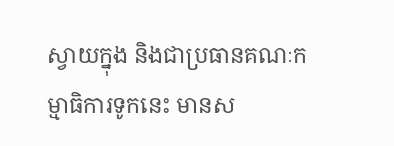ស្វាយក្នុង និងជាប្រធានគណៈកម្មាធិការទូកនេះ មានស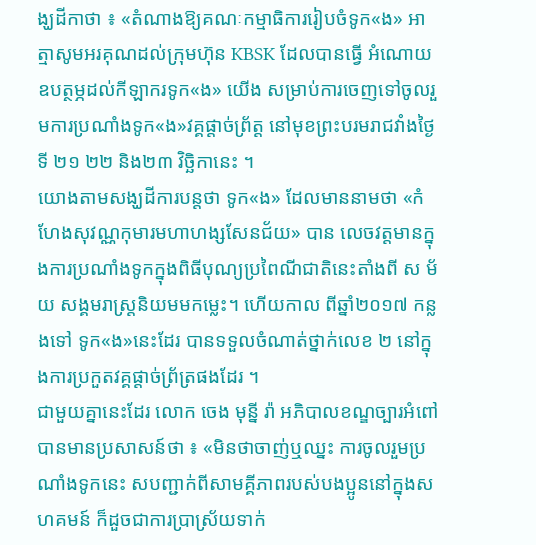ង្ឃដីកាថា ៖ «តំណាងឱ្យគណៈកម្មាធិការរៀបចំទូក«ង» អាត្មាសូមអរគុណដល់ក្រុមហ៊ុន KBSK ដែលបានធ្វើ អំណោយឧបត្ថម្ភដល់កីឡាករទូក«ង» យើង សម្រាប់ការចេញទៅចូលរួមការប្រណាំងទូក«ង»វគ្គផ្តាច់ព្រ័ត្ត នៅមុខព្រះបរមរាជវាំងថ្ងៃទី ២១ ២២ និង២៣ វិច្ឆិកានេះ ។
យោងតាមសង្ឃដីការបន្តថា ទូក«ង» ដែលមាននាមថា «កំហែងសុវណ្ណកុមារមហាហង្សសែនជ័យ» បាន លេចវត្តមានក្នុងការប្រណាំងទូកក្នុងពិធីបុណ្យប្រពៃណីជាតិនេះតាំងពី ស ម័យ សង្គមរាស្ត្រនិយមមកម្លេះ។ ហើយកាល ពីឆ្នាំ២០១៧ កន្លងទៅ ទូក«ង»នេះដែរ បានទទួលចំណាត់ថ្នាក់លេខ ២ នៅក្នុងការប្រកួតវគ្គផ្តាច់ព្រ័ត្រផងដែរ ។
ជាមួយគ្នានេះដែរ លោក ចេង មុនី្ន រ៉ា អភិបាលខណ្ឌច្បារអំពៅបានមានប្រសាសន៍ថា ៖ «មិនថាចាញ់ឬឈ្នះ ការចូលរួមប្រណាំងទូកនេះ សបញ្ជាក់ពីសាមគ្គីភាពរបស់បងប្អូននៅក្នុងសហគមន៍ ក៏ដួចជាការប្រាស្រ័យទាក់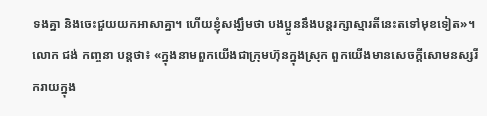ទងគ្នា និងចេះជួយយកអាសាគ្នា។ ហើយខ្ញុំសង្ឃឹមថា បងប្អូននឹងបន្តរក្សាស្មារតីនេះតទៅមុខទៀត»។
លោក ជង់ កញ្ចនា បន្តថា៖ «ក្នុងនាមពួកយើងជាក្រុមហ៊ុនក្នុងស្រុក ពួកយើងមានសេចក្តីសោមនស្សរីករាយក្នុង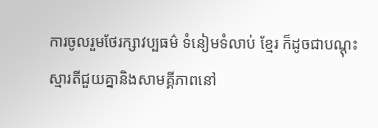ការចូលរួមថែរក្សាវប្បធម៌ ទំនៀមទំលាប់ ខ្មែរ ក៏ដូចជាបណ្តុះស្មារតីជួយគ្នានិងសាមគ្គីភាពនៅ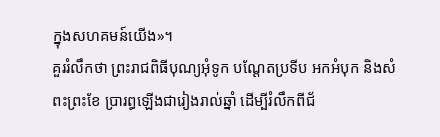ក្នុងសហគមន៍យើង»។
គួររំលឹកថា ព្រះរាជពិធីបុណ្យអុំទូក បណ្តែតប្រទីប អកអំបុក និងសំពះព្រះខែ ប្រារព្ធឡើងជារៀងរាល់ឆ្នាំ ដើម្បីរំលឹកពីជ័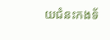យជំនះកងទ័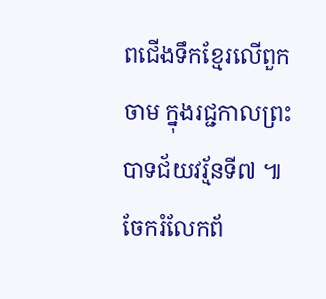ពជើងទឹកខ្មែរលើពួកចាម ក្នុងរជ្ជកាលព្រះបាទជ័យវរ្ម័នទី៧ ៕
ចែករំលែកព័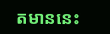តមាននេះ